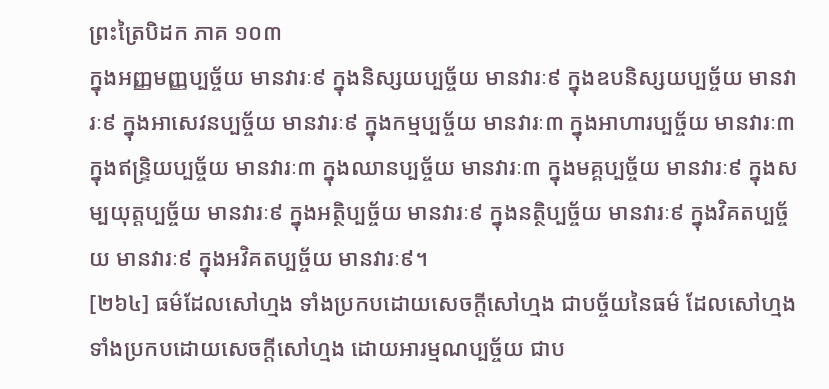ព្រះត្រៃបិដក ភាគ ១០៣
ក្នុងអញ្ញមញ្ញប្បច្ច័យ មានវារៈ៩ ក្នុងនិស្សយប្បច្ច័យ មានវារៈ៩ ក្នុងឧបនិស្សយប្បច្ច័យ មានវារៈ៩ ក្នុងអាសេវនប្បច្ច័យ មានវារៈ៩ ក្នុងកម្មប្បច្ច័យ មានវារៈ៣ ក្នុងអាហារប្បច្ច័យ មានវារៈ៣ ក្នុងឥន្រ្ទិយប្បច្ច័យ មានវារៈ៣ ក្នុងឈានប្បច្ច័យ មានវារៈ៣ ក្នុងមគ្គប្បច្ច័យ មានវារៈ៩ ក្នុងសម្បយុត្តប្បច្ច័យ មានវារៈ៩ ក្នុងអត្ថិប្បច្ច័យ មានវារៈ៩ ក្នុងនត្ថិប្បច្ច័យ មានវារៈ៩ ក្នុងវិគតប្បច្ច័យ មានវារៈ៩ ក្នុងអវិគតប្បច្ច័យ មានវារៈ៩។
[២៦៤] ធម៌ដែលសៅហ្មង ទាំងប្រកបដោយសេចក្តីសៅហ្មង ជាបច្ច័យនៃធម៌ ដែលសៅហ្មង ទាំងប្រកបដោយសេចក្តីសៅហ្មង ដោយអារម្មណប្បច្ច័យ ជាប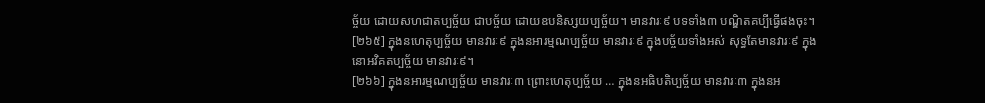ច្ច័យ ដោយសហជាតប្បច្ច័យ ជាបច្ច័យ ដោយឧបនិស្សយប្បច្ច័យ។ មានវារៈ៩ បទទាំង៣ បណ្ឌិតគប្បីធ្វើផងចុះ។
[២៦៥] ក្នុងនហេតុប្បច្ច័យ មានវារៈ៩ ក្នុងនអារម្មណប្បច្ច័យ មានវារៈ៩ ក្នុងបច្ច័យទាំងអស់ សុទ្ធតែមានវារៈ៩ ក្នុងនោអវិគតប្បច្ច័យ មានវារៈ៩។
[២៦៦] ក្នុងនអារម្មណប្បច្ច័យ មានវារៈ៣ ព្រោះហេតុប្បច្ច័យ … ក្នុងនអធិបតិប្បច្ច័យ មានវារៈ៣ ក្នុងនអ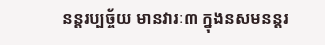នន្តរប្បច្ច័យ មានវារៈ៣ ក្នុងនសមនន្តរ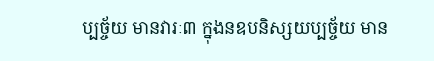ប្បច្ច័យ មានវារៈ៣ ក្នុងនឧបនិស្សយប្បច្ច័យ មាន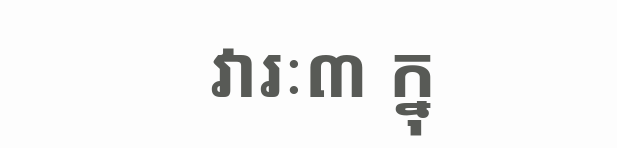វារៈ៣ ក្នុ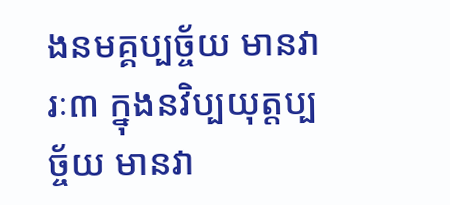ងនមគ្គប្បច្ច័យ មានវារៈ៣ ក្នុងនវិប្បយុត្តប្បច្ច័យ មានវា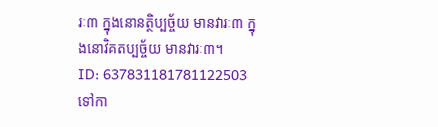រៈ៣ ក្នុងនោនត្ថិប្បច្ច័យ មានវារៈ៣ ក្នុងនោវិគតប្បច្ច័យ មានវារៈ៣។
ID: 637831181781122503
ទៅកា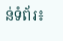ន់ទំព័រ៖